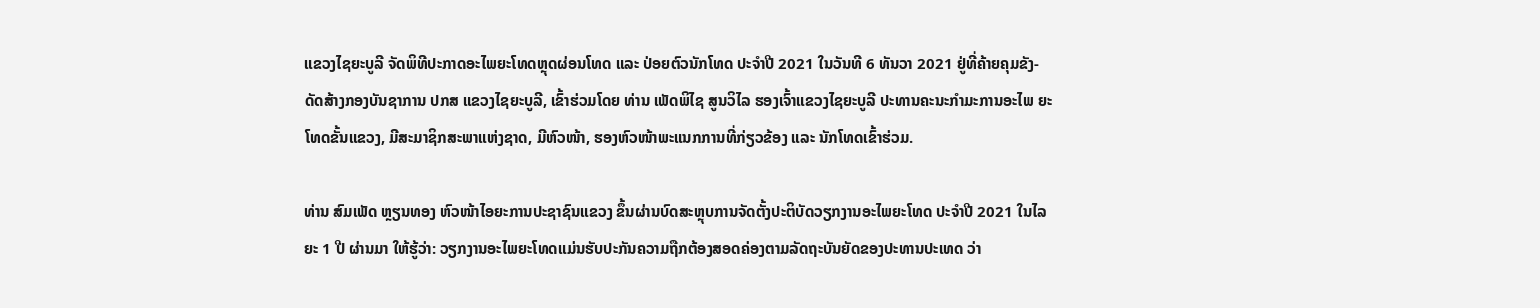ແຂວງໄຊຍະບູລີ ຈັດພິທີປະກາດອະໄພຍະໂທດຫຼຸດຜ່ອນໂທດ ແລະ ປ່ອຍຕົວນັກໂທດ ປະຈໍາປີ 2021 ໃນວັນທີ 6 ທັນວາ 2021 ຢູ່ທີ່ຄ້າຍຄຸມຂັງ-ດັດສ້າງກອງບັນຊາການ ປກສ ແຂວງໄຊຍະບູລີ, ເຂົ້າຮ່ວມໂດຍ ທ່ານ ເພັດພິໄຊ ສູນວິໄລ ຮອງເຈົ້າແຂວງໄຊຍະບູລີ ປະທານຄະນະກໍາມະການອະໄພ ຍະໂທດຂັ້ນແຂວງ, ມີສະມາຊິກສະພາແຫ່ງຊາດ, ມີຫົວໜ້າ, ຮອງຫົວໜ້າພະແນກການທີ່ກ່ຽວຂ້ອງ ແລະ ນັກໂທດເຂົ້າຮ່ວມ.

ທ່ານ ສົມເພັດ ຫຼຽນທອງ ຫົວໜ້າໄອຍະການປະຊາຊົນແຂວງ ຂຶ້ນຜ່ານບົດສະຫຼຸບການຈັດຕັ້ງປະຕິບັດວຽກງານອະໄພຍະໂທດ ປະຈໍາປີ 2021 ໃນໄລຍະ 1 ປີ ຜ່ານມາ ໃຫ້ຮູ້ວ່າ: ວຽກງານອະໄພຍະໂທດແມ່ນຮັບປະກັນຄວາມຖືກຕ້ອງສອດຄ່ອງຕາມລັດຖະບັນຍັດຂອງປະທານປະເທດ ວ່າ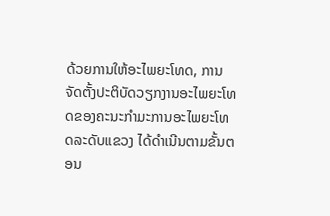ດ້ວຍການໃຫ້ອະໄພຍະໂທດ, ການຈັດຕັ້ງປະຕິບັດວຽກງານອະໄພຍະໂທດຂອງຄະນະກໍາມະການອະໄພຍະໂທດລະດັບແຂວງ ໄດ້ດໍາເນີນຕາມຂັ້ນຕອນ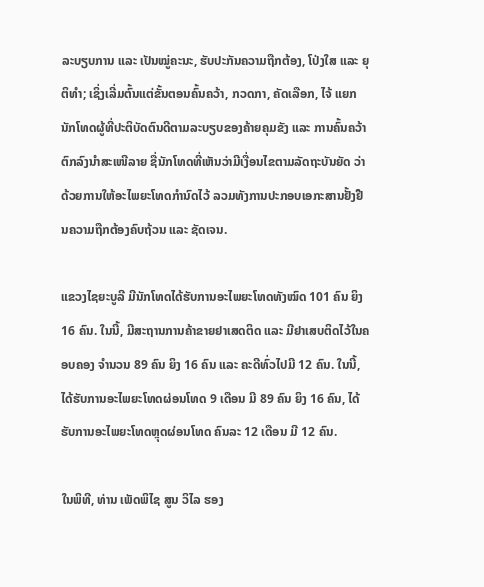ລະບຽບການ ແລະ ເປັນໝູ່ຄະນະ, ຮັບປະກັນຄວາມຖືກຕ້ອງ, ໂປ່ງໃສ ແລະ ຍຸຕິທໍາ; ເຊິ່ງເລີ່ມຕົ້ນແຕ່ຂັ້ນຕອນຄົ້ນຄວ້າ, ກວດກາ, ຄັດເລືອກ, ໄຈ້ ແຍກນັກໂທດຜູ້ທີ່ປະຕິບັດຕົນດີຕາມລະບຽບຂອງຄ້າຍຄຸມຂັງ ແລະ ການຄົ້ນຄວ້າຕົກລົງນໍາສະເໜີລາຍ ຊື່ນັກໂທດທີ່ເຫັນວ່າມີເງື່ອນໄຂຕາມລັດຖະບັນຍັດ ວ່າດ້ວຍການໃຫ້ອະໄພຍະໂທດກໍານົດໄວ້ ລວມທັງການປະກອບເອກະສານຢັ້ງຢືນຄວາມຖືກຕ້ອງຄົບຖ້ວນ ແລະ ຊັດເຈນ.

ແຂວງໄຊຍະບູລີ ມີນັກໂທດໄດ້ຮັບການອະໄພຍະໂທດທັງໝົດ 101 ຄົນ ຍິງ 16 ຄົນ. ໃນນີ້, ມີສະຖານການຄ້າຂາຍຢາເສດຕິດ ແລະ ມີຢາເສບຕິດໄວ້ໃນຄອບຄອງ ຈໍານວນ 89 ຄົນ ຍິງ 16 ຄົນ ແລະ ຄະດີທົ່ວໄປມີ 12 ຄົນ. ໃນນີ້, ໄດ້ຮັບການອະໄພຍະໂທດຜ່ອນໂທດ 9 ເດືອນ ມີ 89 ຄົນ ຍິງ 16 ຄົນ, ໄດ້ຮັບການອະໄພຍະໂທດຫຼຸດຜ່ອນໂທດ ຄົນລະ 12 ເດືອນ ມີ 12 ຄົນ.

ໃນພິທີ, ທ່ານ ເພັດພິໄຊ ສູນ ວິໄລ ຮອງ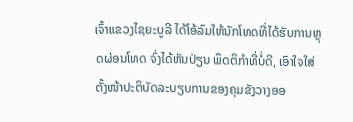ເຈົ້າແຂວງໄຊຍະບູລີ ໄດ້ໂອ້ລົມໃຫ້ນັກໂທດທີ່ໄດ້ຮັບການຫຼຸດຜ່ອນໂທດ ຈົ່ງໄດ້ຫັນປ່ຽນ ພຶດຕິກໍາທີ່ບໍ່ດີ, ເອົາໃຈໃສ່ຕັ້ງໜ້າປະຕິບັດລະບຽບການຂອງຄຸມຂັງວາງອອ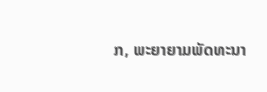ກ, ພະຍາຍາມພັດທະນາ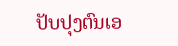ປັບປຸງຕົນເອ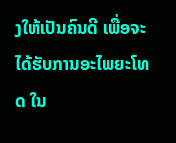ງໃຫ້ເປັນຄົນດີ ເພື່ອຈະໄດ້ຮັບການອະໄພຍະໂທດ ໃນ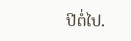ປີຕໍ່ໄປ.